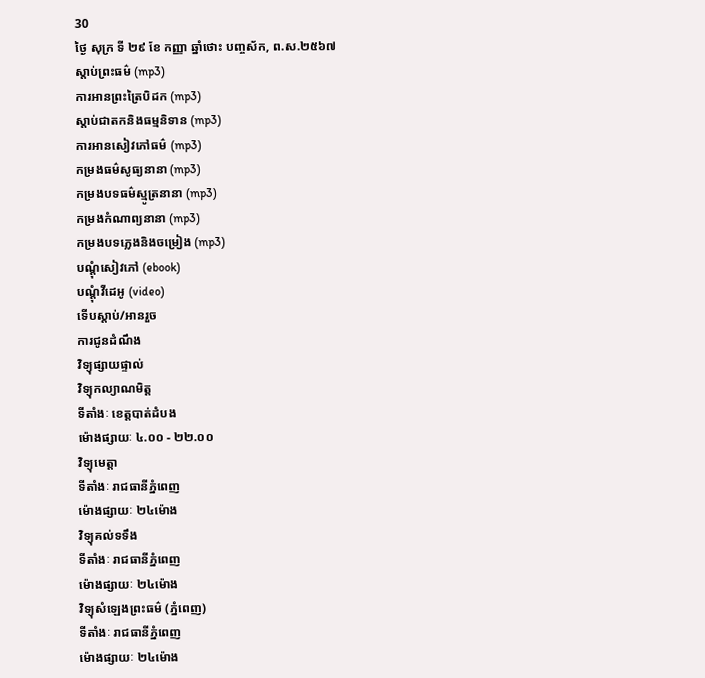30
ថ្ងៃ សុក្រ ទី ២៩ ខែ កញ្ញា ឆ្នាំថោះ បញ្ចស័ក, ព.ស.២៥៦៧
ស្តាប់ព្រះធម៌ (mp3)
ការអានព្រះត្រៃបិដក (mp3)
ស្តាប់ជាតកនិងធម្មនិទាន (mp3)
ការអានសៀវភៅធម៌ (mp3)
កម្រងធម៌សូធ្យនានា (mp3)
កម្រងបទធម៌ស្មូត្រនានា (mp3)
កម្រងកំណាព្យនានា (mp3)
កម្រងបទភ្លេងនិងចម្រៀង (mp3)
បណ្តុំសៀវភៅ (ebook)
បណ្តុំវីដេអូ (video)
ទើបស្តាប់/អានរួច
ការជូនដំណឹង
វិទ្យុផ្សាយផ្ទាល់
វិទ្យុកល្យាណមិត្ត
ទីតាំងៈ ខេត្តបាត់ដំបង
ម៉ោងផ្សាយៈ ៤.០០ - ២២.០០
វិទ្យុមេត្តា
ទីតាំងៈ រាជធានីភ្នំពេញ
ម៉ោងផ្សាយៈ ២៤ម៉ោង
វិទ្យុគល់ទទឹង
ទីតាំងៈ រាជធានីភ្នំពេញ
ម៉ោងផ្សាយៈ ២៤ម៉ោង
វិទ្យុសំឡេងព្រះធម៌ (ភ្នំពេញ)
ទីតាំងៈ រាជធានីភ្នំពេញ
ម៉ោងផ្សាយៈ ២៤ម៉ោង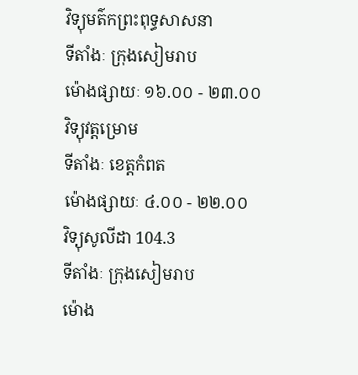វិទ្យុមត៌កព្រះពុទ្ធសាសនា
ទីតាំងៈ ក្រុងសៀមរាប
ម៉ោងផ្សាយៈ ១៦.០០ - ២៣.០០
វិទ្យុវត្តម្រោម
ទីតាំងៈ ខេត្តកំពត
ម៉ោងផ្សាយៈ ៤.០០ - ២២.០០
វិទ្យុសូលីដា 104.3
ទីតាំងៈ ក្រុងសៀមរាប
ម៉ោង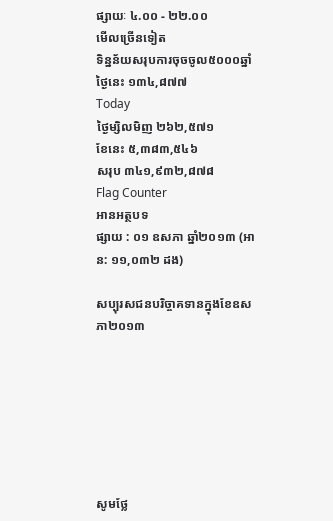ផ្សាយៈ ៤.០០ - ២២.០០
មើលច្រើនទៀត
ទិន្នន័យសរុបការចុចចូល៥០០០ឆ្នាំ
ថ្ងៃនេះ ១៣៤,៨៧៧
Today
ថ្ងៃម្សិលមិញ ២៦២,៥៧១
ខែនេះ ៥,៣៨៣,៥៤៦
សរុប ៣៤១,៩៣២,៨៧៨
Flag Counter
អានអត្ថបទ
ផ្សាយ : ០១ ឧសភា ឆ្នាំ២០១៣ (អាន: ១១,០៣២ ដង)

សប្បុរសជនបរិច្ចាគទានក្នុងខែឧសភា២០១៣







សូមថ្លែ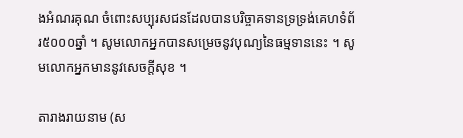ងអំណរគុណ ចំពោះសប្បុរសជនដែលបានបរិច្ចាគទានទ្រទ្រង់គេហទំព័រ៥០០០ឆ្នាំ ។ សូមលោកអ្នកបានសម្រេចនូវបុណ្យនៃធម្មទាននេះ ។ សូមលោកអ្នកមាននូវសេចក្តីសុខ ។

តារាងរាយនាម (ស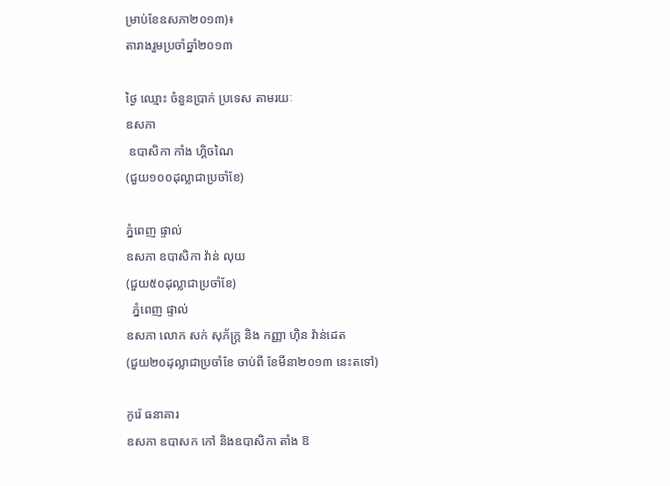ម្រាប់ខែឧសភា២០១៣)៖
តារាងរួមប្រចាំឆ្នាំ២០១៣

ថ្ងៃ ឈ្មោះ ចំនួនប្រាក់ ប្រទេស តាមរយៈ
ឧសភា
 ឧបាសិកា កាំង ហ្គិចណៃ
(ជួយ១០០ដុល្លាជាប្រចាំខែ)

ភ្នំពេញ ផ្ទាល់
ឧសភា ឧបាសិកា វ៉ាន់ លុយ
(ជួយ៥០ដុល្លាជាប្រចាំខែ)
  ភ្នំពេញ ផ្ទាល់
ឧសភា លោក សក់ សុភ័ក្រ្ត និង កញ្ញា ហ៊ិន វ៉ាន់ដេត
(ជួយ២០ដុល្លាជាប្រចាំខែ ចាប់ពី ខែមីនា២០១៣ នេះតទៅ)

កូរ៉េ ធនាគារ
ឧសភា ឧបាសក កៅ និងឧបាសិកា តាំង ឱ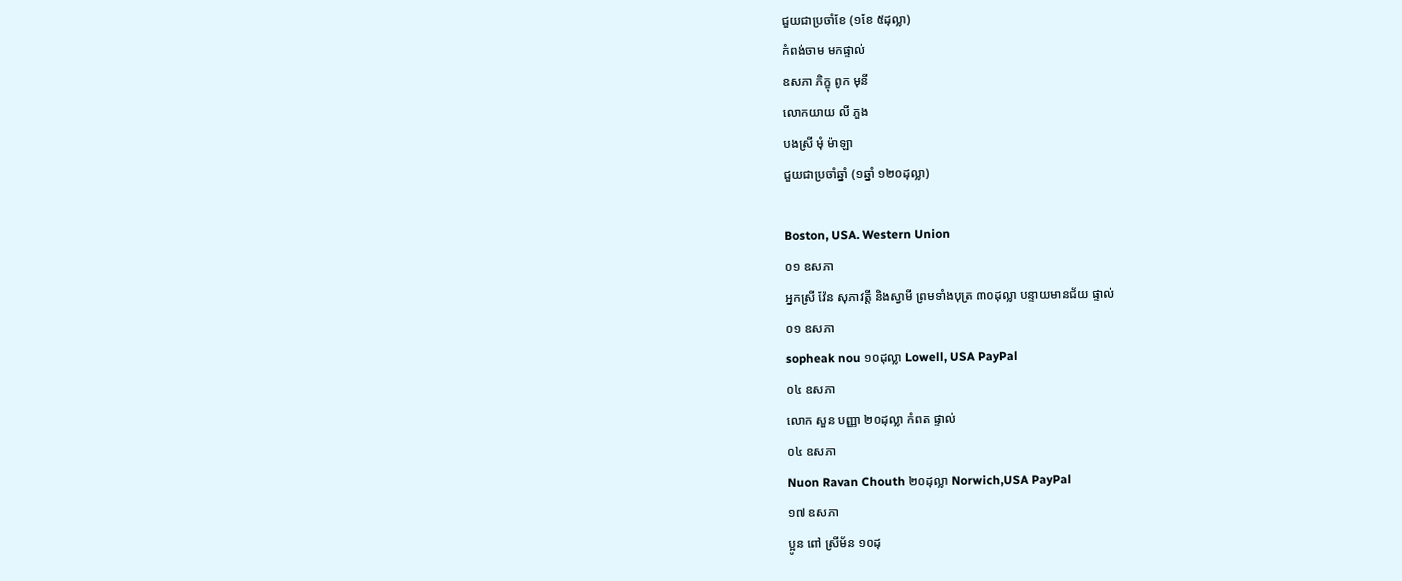ជួយជាប្រចាំខែ (១ខែ ៥ដុល្លា)
កំពង់ចាម មកផ្ទាល់
ឧសភា ភិក្ខុ ពូក មុនី
លោកយាយ លី ភួង
បងស្រី មុំ ម៉ាឡា
ជួយជាប្រចាំឆ្នាំ (១ឆ្នាំ ១២០ដុល្លា)

Boston, USA. Western Union
០១ ឧសភា
អ្នកស្រី វ៉ែន សុភាវត្តី និងស្វាមី ព្រមទាំងបុត្រ ៣០ដុល្លា បន្ទាយមានជ័យ ផ្ទាល់
០១ ឧសភា
sopheak nou ១០ដុល្លា Lowell, USA PayPal
០៤ ឧសភា
លោក សួន បញ្ញា ២០ដុល្លា កំពត ផ្ទាល់
០៤ ឧសភា
Nuon Ravan Chouth ២០ដុល្លា Norwich,USA PayPal
១៧ ឧសភា
ប្អូន ពៅ ស្រីម័ន ១០ដុ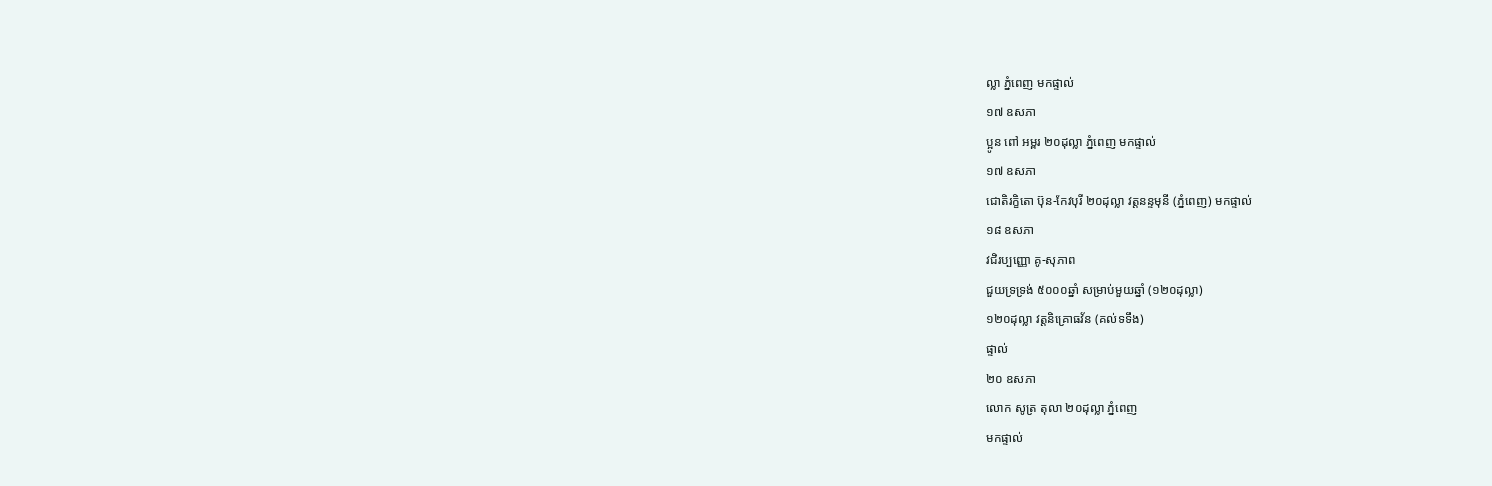ល្លា ភ្នំពេញ មកផ្ទាល់
១៧ ឧសភា
ប្អូន ពៅ អម្ពរ ២០ដុល្លា ភ្នំពេញ មកផ្ទាល់
១៧ ឧសភា
ជោតិរក្ខិតោ ប៊ុន-កែវបុរី ២០ដុល្លា វត្តនន្ទមុនី (ភ្នំពេញ) មកផ្ទាល់
១៨ ឧសភា
វជិរប្បញ្ញោ គូ-សុភាព
ជួយទ្រទ្រង់ ៥០០០ឆ្នាំ សម្រាប់មួយឆ្នាំ (១២០ដុល្លា)
១២០ដុល្លា វត្តនិគ្រោធវ័ន (គល់ទទឹង)
ផ្ទាល់
២០ ឧសភា
លោក សូត្រ តុលា ២០ដុល្លា ភ្នំពេញ
មកផ្ទាល់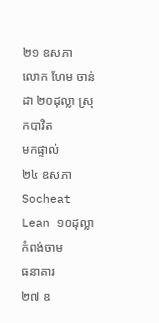២១ ឧសភា
លោក ហែម ចាន់ដា ២០ដុល្លា ស្រុកបាវិត
មកផ្ទាល់
២៤ ឧសភា
Socheat Lean ១០ដុល្លា កំពង់ចាម
ធនាគារ
២៧ ឧ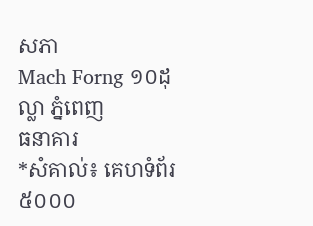សភា
Mach Forng ១០ដុល្លា ភ្នំពេញ
ធនាគារ
*សំគាល់៖ គេហទំព័រ៥០០០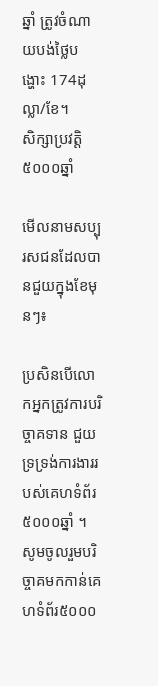ឆ្នាំ ត្រូវចំណាយបង់ថ្លៃបង្ហោះ 174ដុល្លា/ខែ។          សិក្សាប្រវត្តិ៥០០០ឆ្នាំ

មើលនាមសប្បុរសជនដែលបានជួយក្នុងខែមុនៗ៖

ប្រសិនបើលោកអ្នកត្រូវការបរិច្ចាគទាន ជួយទ្រទ្រង់ការងាររបស់គេហទំព័រ៥០០០ឆ្នាំ ។
សូមចូលរួមបរិច្ចាគមកកាន់គេហទំព័រ៥០០០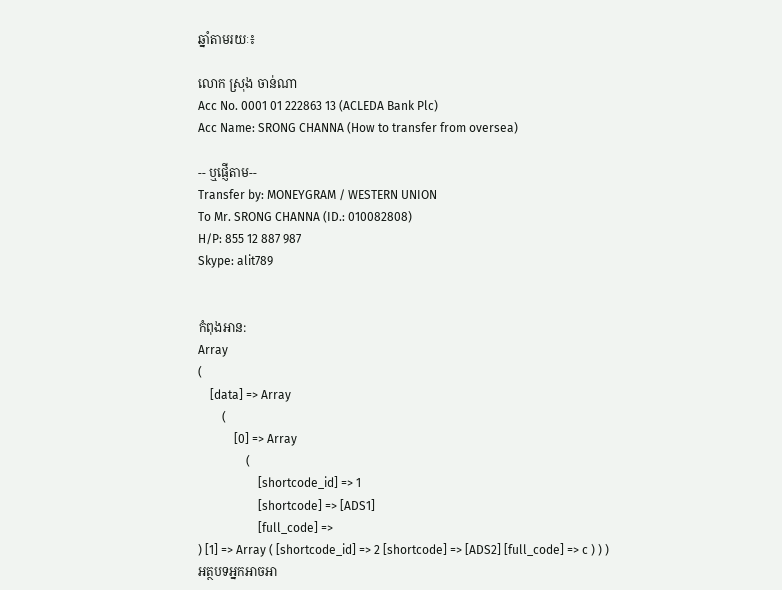ឆ្នាំតាមរយៈ៖

លោក ស្រុង ចាន់ណា
Acc No. 0001 01 222863 13 (ACLEDA Bank Plc)
Acc Name: SRONG CHANNA (How to transfer from oversea)

-- ឬផ្ញើតាម--
Transfer by: MONEYGRAM / WESTERN UNION
To Mr. SRONG CHANNA (ID.: 010082808)
H/P: 855 12 887 987
Skype: alit789


កំពុងអាន:
Array
(
    [data] => Array
        (
            [0] => Array
                (
                    [shortcode_id] => 1
                    [shortcode] => [ADS1]
                    [full_code] =>
) [1] => Array ( [shortcode_id] => 2 [shortcode] => [ADS2] [full_code] => c ) ) )
អត្ថបទអ្នកអាចអា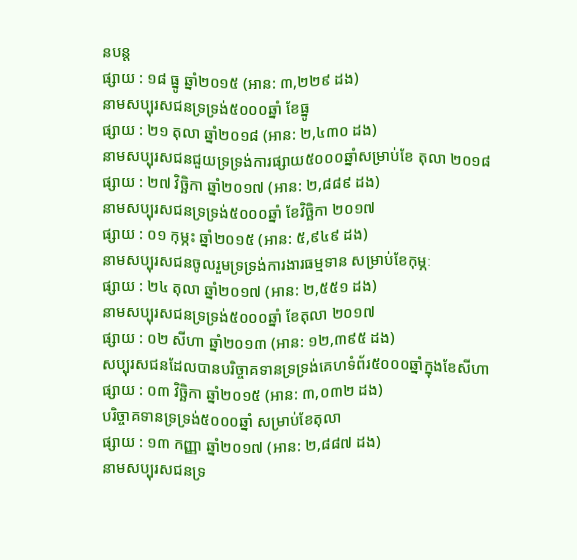នបន្ត
ផ្សាយ : ១៨ ធ្នូ ឆ្នាំ២០១៥ (អាន: ៣,២២៩ ដង)
នាមសប្បុរសជនទ្រទ្រង់៥០០០ឆ្នាំ ខែធ្នូ
ផ្សាយ : ២១ តុលា ឆ្នាំ២០១៨ (អាន: ២,៤៣០ ដង)
នាមសប្បុរសជនជួយទ្រទ្រង់ការផ្សាយ៥០០០ឆ្នាំសម្រាប់ខែ តុលា ២០១៨
ផ្សាយ : ២៧ វិច្ឆិកា ឆ្នាំ២០១៧ (អាន: ២,៨៨៩ ដង)
នាមសប្បុរសជនទ្រទ្រង់៥០០០ឆ្នាំ ខែវិច្ឆិកា ២០១៧
ផ្សាយ : ០១ កុម្ភះ ឆ្នាំ២០១៥ (អាន: ៥,៩៤៩ ដង)
នាមសប្បុរសជនចូលរួមទ្រទ្រង់ការងារធម្មទាន សម្រាប់ខែកុម្ភៈ
ផ្សាយ : ២៤ តុលា ឆ្នាំ២០១៧ (អាន: ២,៥៥១ ដង)
នាមសប្បុរសជនទ្រទ្រង់៥០០០ឆ្នាំ ខែតុលា ២០១៧
ផ្សាយ : ០២ សីហា ឆ្នាំ២០១៣ (អាន: ១២,៣៩៥ ដង)
សប្បុរសជនដែលបានបរិច្ចាគទានទ្រទ្រង់គេហទំព័រ៥០០០ឆ្នាំក្នុងខែសីហា
ផ្សាយ : ០៣ វិច្ឆិកា ឆ្នាំ២០១៥ (អាន: ៣,០៣២ ដង)
បរិច្ចាគទានទ្រទ្រង់៥០០០ឆ្នាំ សម្រាប់ខែតុលា
ផ្សាយ : ១៣ កញ្ញា ឆ្នាំ២០១៧ (អាន: ២,៨៨៧ ដង)
នាមសប្បុរសជនទ្រ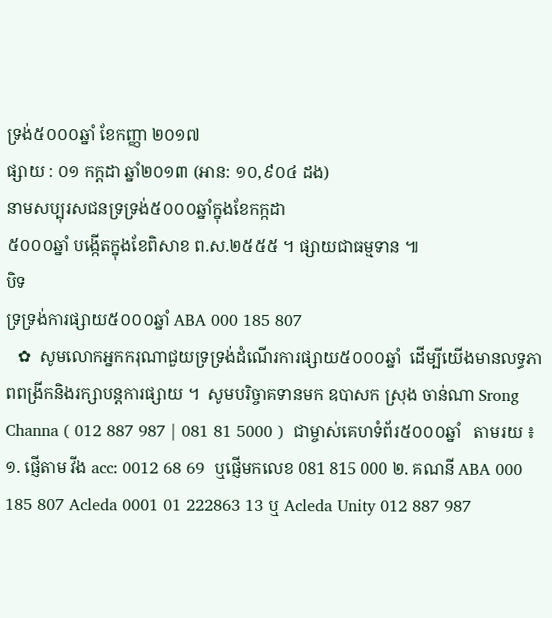ទ្រង់៥០០០ឆ្នាំ ខែកញ្ញា ២០១៧
ផ្សាយ : ០១ កក្តដា ឆ្នាំ២០១៣ (អាន: ១០,៩០៤ ដង)
នាមសប្បុរសជនទ្រទ្រង់៥០០០ឆ្នាំក្នុងខែកក្កដា
៥០០០ឆ្នាំ បង្កើតក្នុងខែពិសាខ ព.ស.២៥៥៥ ។ ផ្សាយជាធម្មទាន ៕
បិទ
ទ្រទ្រង់ការផ្សាយ៥០០០ឆ្នាំ ABA 000 185 807
   ✿  សូមលោកអ្នកករុណាជួយទ្រទ្រង់ដំណើរការផ្សាយ៥០០០ឆ្នាំ  ដើម្បីយើងមានលទ្ធភាពពង្រីកនិងរក្សាបន្តការផ្សាយ ។  សូមបរិច្ចាគទានមក ឧបាសក ស្រុង ចាន់ណា Srong Channa ( 012 887 987 | 081 81 5000 )  ជាម្ចាស់គេហទំព័រ៥០០០ឆ្នាំ   តាមរយ ៖ ១. ផ្ញើតាម វីង acc: 0012 68 69  ឬផ្ញើមកលេខ 081 815 000 ២. គណនី ABA 000 185 807 Acleda 0001 01 222863 13 ឬ Acleda Unity 012 887 987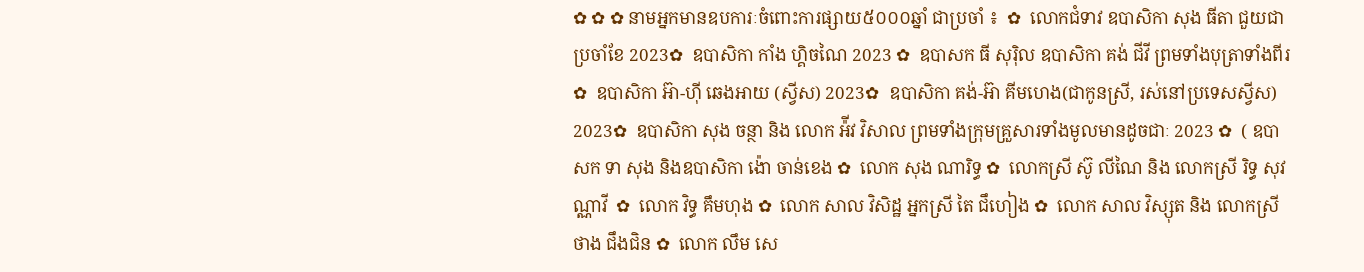✿ ✿ ✿ នាមអ្នកមានឧបការៈចំពោះការផ្សាយ៥០០០ឆ្នាំ ជាប្រចាំ ៖  ✿  លោកជំទាវ ឧបាសិកា សុង ធីតា ជួយជាប្រចាំខែ 2023✿  ឧបាសិកា កាំង ហ្គិចណៃ 2023 ✿  ឧបាសក ធី សុរ៉ិល ឧបាសិកា គង់ ជីវី ព្រមទាំងបុត្រាទាំងពីរ ✿  ឧបាសិកា អ៊ា-ហុី ឆេងអាយ (ស្វីស) 2023✿  ឧបាសិកា គង់-អ៊ា គីមហេង(ជាកូនស្រី, រស់នៅប្រទេសស្វីស) 2023✿  ឧបាសិកា សុង ចន្ថា និង លោក អ៉ីវ វិសាល ព្រមទាំងក្រុមគ្រួសារទាំងមូលមានដូចជាៈ 2023 ✿  ( ឧបាសក ទា សុង និងឧបាសិកា ង៉ោ ចាន់ខេង ✿  លោក សុង ណារិទ្ធ ✿  លោកស្រី ស៊ូ លីណៃ និង លោកស្រី រិទ្ធ សុវណ្ណាវី  ✿  លោក វិទ្ធ គឹមហុង ✿  លោក សាល វិសិដ្ឋ អ្នកស្រី តៃ ជឹហៀង ✿  លោក សាល វិស្សុត និង លោកស្រី ថាង ជឹងជិន ✿  លោក លឹម សេ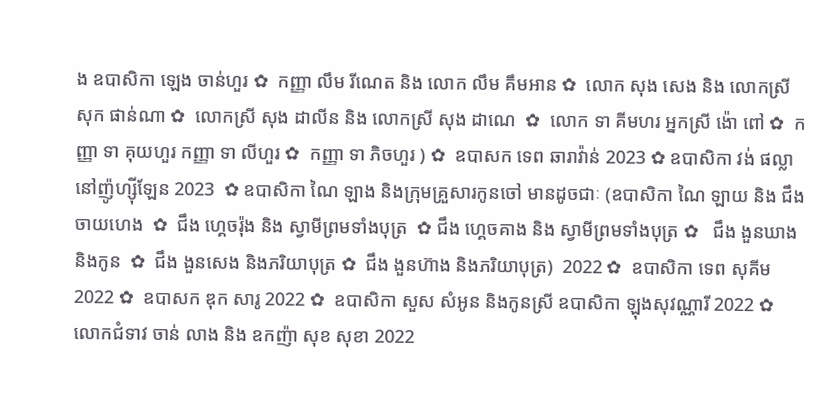ង ឧបាសិកា ឡេង ចាន់ហួរ ✿  កញ្ញា លឹម រីណេត និង លោក លឹម គឹមអាន ✿  លោក សុង សេង និង លោកស្រី សុក ផាន់ណា ✿  លោកស្រី សុង ដាលីន និង លោកស្រី សុង ដាណេ  ✿  លោក ទា គីមហរ អ្នកស្រី ង៉ោ ពៅ ✿  កញ្ញា ទា គុយហួរ កញ្ញា ទា លីហួរ ✿  កញ្ញា ទា ភិចហួរ ) ✿  ឧបាសក ទេព ឆារាវ៉ាន់ 2023 ✿ ឧបាសិកា វង់ ផល្លា នៅញ៉ូហ្ស៊ីឡែន 2023  ✿ ឧបាសិកា ណៃ ឡាង និងក្រុមគ្រួសារកូនចៅ មានដូចជាៈ (ឧបាសិកា ណៃ ឡាយ និង ជឹង ចាយហេង  ✿  ជឹង ហ្គេចរ៉ុង និង ស្វាមីព្រមទាំងបុត្រ  ✿ ជឹង ហ្គេចគាង និង ស្វាមីព្រមទាំងបុត្រ ✿   ជឹង ងួនឃាង និងកូន  ✿  ជឹង ងួនសេង និងភរិយាបុត្រ ✿  ជឹង ងួនហ៊ាង និងភរិយាបុត្រ)  2022 ✿  ឧបាសិកា ទេព សុគីម 2022 ✿  ឧបាសក ឌុក សារូ 2022 ✿  ឧបាសិកា សួស សំអូន និងកូនស្រី ឧបាសិកា ឡុងសុវណ្ណារី 2022 ✿  លោកជំទាវ ចាន់ លាង និង ឧកញ៉ា សុខ សុខា 2022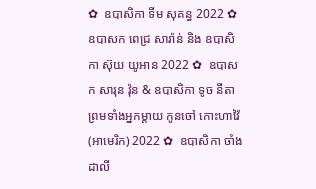✿  ឧបាសិកា ទីម សុគន្ធ 2022 ✿   ឧបាសក ពេជ្រ សារ៉ាន់ និង ឧបាសិកា ស៊ុយ យូអាន 2022 ✿  ឧបាសក សារុន វ៉ុន & ឧបាសិកា ទូច នីតា ព្រមទាំងអ្នកម្តាយ កូនចៅ កោះហាវ៉ៃ (អាមេរិក) 2022 ✿  ឧបាសិកា ចាំង ដាលី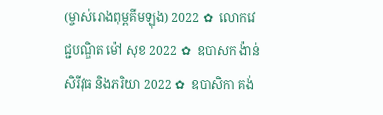(ម្ចាស់រោងពុម្ពគីមឡុង) 2022 ✿  លោកវេជ្ជបណ្ឌិត ម៉ៅ សុខ 2022 ✿  ឧបាសក ង៉ាន់ សិរីវុធ និងភរិយា 2022 ✿  ឧបាសិកា គង់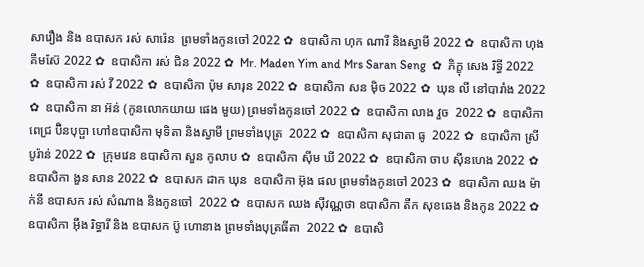សារឿង និង ឧបាសក រស់ សារ៉េន  ព្រមទាំងកូនចៅ 2022 ✿  ឧបាសិកា ហុក ណារី និងស្វាមី 2022 ✿  ឧបាសិកា ហុង គីមស៊ែ 2022 ✿  ឧបាសិកា រស់ ជិន 2022 ✿  Mr. Maden Yim and Mrs Saran Seng  ✿  ភិក្ខុ សេង រិទ្ធី 2022 ✿  ឧបាសិកា រស់ វី 2022 ✿  ឧបាសិកា ប៉ុម សារុន 2022 ✿  ឧបាសិកា សន ម៉ិច 2022 ✿  ឃុន លី នៅបារាំង 2022 ✿  ឧបាសិកា នា អ៊ន់ (កូនលោកយាយ ផេង មួយ) ព្រមទាំងកូនចៅ 2022 ✿  ឧបាសិកា លាង វួច  2022 ✿  ឧបាសិកា ពេជ្រ ប៊ិនបុប្ផា ហៅឧបាសិកា មុទិតា និងស្វាមី ព្រមទាំងបុត្រ  2022 ✿  ឧបាសិកា សុជាតា ធូ  2022 ✿  ឧបាសិកា ស្រី បូរ៉ាន់ 2022 ✿  ក្រុមវេន ឧបាសិកា សួន កូលាប ✿  ឧបាសិកា ស៊ីម ឃី 2022 ✿  ឧបាសិកា ចាប ស៊ីនហេង 2022 ✿  ឧបាសិកា ងួន សាន 2022 ✿  ឧបាសក ដាក ឃុន  ឧបាសិកា អ៊ុង ផល ព្រមទាំងកូនចៅ 2023 ✿  ឧបាសិកា ឈង ម៉ាក់នី ឧបាសក រស់ សំណាង និងកូនចៅ  2022 ✿  ឧបាសក ឈង សុីវណ្ណថា ឧបាសិកា តឺក សុខឆេង និងកូន 2022 ✿  ឧបាសិកា អុឹង រិទ្ធារី និង ឧបាសក ប៊ូ ហោនាង ព្រមទាំងបុត្រធីតា  2022 ✿  ឧបាសិ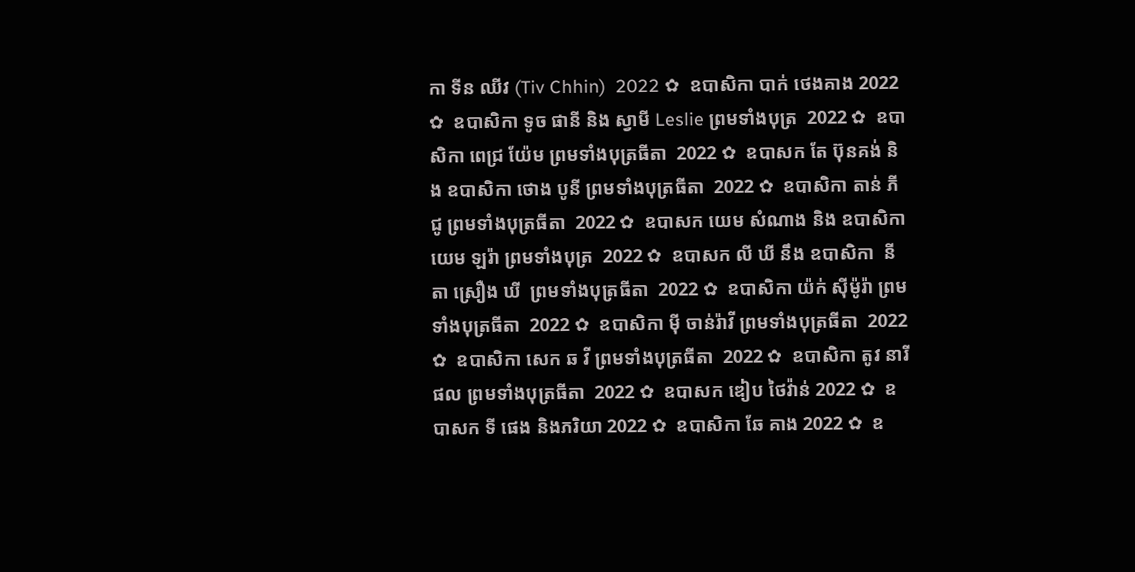កា ទីន ឈីវ (Tiv Chhin)  2022 ✿  ឧបាសិកា បាក់ ថេងគាង 2022 ✿  ឧបាសិកា ទូច ផានី និង ស្វាមី Leslie ព្រមទាំងបុត្រ  2022 ✿  ឧបាសិកា ពេជ្រ យ៉ែម ព្រមទាំងបុត្រធីតា  2022 ✿  ឧបាសក តែ ប៊ុនគង់ និង ឧបាសិកា ថោង បូនី ព្រមទាំងបុត្រធីតា  2022 ✿  ឧបាសិកា តាន់ ភីជូ ព្រមទាំងបុត្រធីតា  2022 ✿  ឧបាសក យេម សំណាង និង ឧបាសិកា យេម ឡរ៉ា ព្រមទាំងបុត្រ  2022 ✿  ឧបាសក លី ឃី នឹង ឧបាសិកា  នីតា ស្រឿង ឃី  ព្រមទាំងបុត្រធីតា  2022 ✿  ឧបាសិកា យ៉ក់ សុីម៉ូរ៉ា ព្រមទាំងបុត្រធីតា  2022 ✿  ឧបាសិកា មុី ចាន់រ៉ាវី ព្រមទាំងបុត្រធីតា  2022 ✿  ឧបាសិកា សេក ឆ វី ព្រមទាំងបុត្រធីតា  2022 ✿  ឧបាសិកា តូវ នារីផល ព្រមទាំងបុត្រធីតា  2022 ✿  ឧបាសក ឌៀប ថៃវ៉ាន់ 2022 ✿  ឧបាសក ទី ផេង និងភរិយា 2022 ✿  ឧបាសិកា ឆែ គាង 2022 ✿  ឧ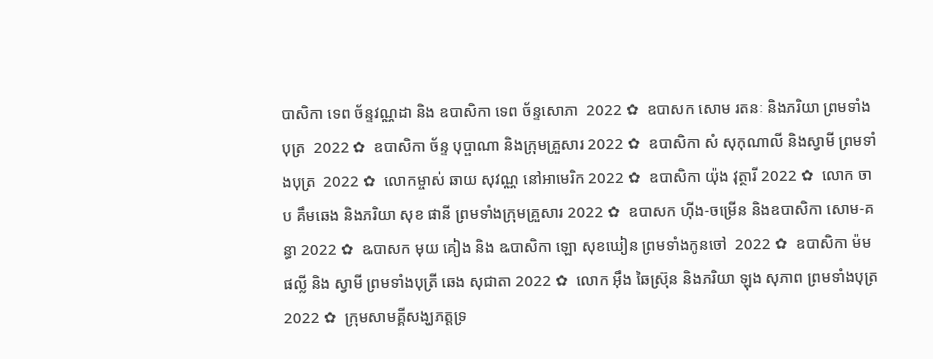បាសិកា ទេព ច័ន្ទវណ្ណដា និង ឧបាសិកា ទេព ច័ន្ទសោភា  2022 ✿  ឧបាសក សោម រតនៈ និងភរិយា ព្រមទាំងបុត្រ  2022 ✿  ឧបាសិកា ច័ន្ទ បុប្ផាណា និងក្រុមគ្រួសារ 2022 ✿  ឧបាសិកា សំ សុកុណាលី និងស្វាមី ព្រមទាំងបុត្រ  2022 ✿  លោកម្ចាស់ ឆាយ សុវណ្ណ នៅអាមេរិក 2022 ✿  ឧបាសិកា យ៉ុង វុត្ថារី 2022 ✿  លោក ចាប គឹមឆេង និងភរិយា សុខ ផានី ព្រមទាំងក្រុមគ្រួសារ 2022 ✿  ឧបាសក ហ៊ីង-ចម្រើន និងឧបាសិកា សោម-គន្ធា 2022 ✿  ឩបាសក មុយ គៀង និង ឩបាសិកា ឡោ សុខឃៀន ព្រមទាំងកូនចៅ  2022 ✿  ឧបាសិកា ម៉ម ផល្លី និង ស្វាមី ព្រមទាំងបុត្រី ឆេង សុជាតា 2022 ✿  លោក អ៊ឹង ឆៃស្រ៊ុន និងភរិយា ឡុង សុភាព ព្រមទាំងបុត្រ 2022 ✿  ក្រុមសាមគ្គីសង្ឃភត្តទ្រ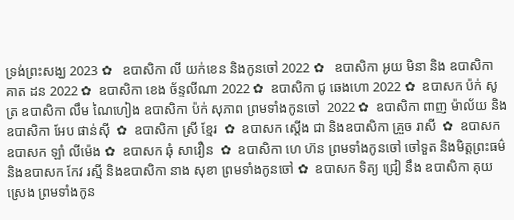ទ្រង់ព្រះសង្ឃ 2023 ✿   ឧបាសិកា លី យក់ខេន និងកូនចៅ 2022 ✿   ឧបាសិកា អូយ មិនា និង ឧបាសិកា គាត ដន 2022 ✿  ឧបាសិកា ខេង ច័ន្ទលីណា 2022 ✿  ឧបាសិកា ជូ ឆេងហោ 2022 ✿  ឧបាសក ប៉ក់ សូត្រ ឧបាសិកា លឹម ណៃហៀង ឧបាសិកា ប៉ក់ សុភាព ព្រមទាំងកូនចៅ  2022 ✿  ឧបាសិកា ពាញ ម៉ាល័យ និង ឧបាសិកា អែប ផាន់ស៊ី  ✿  ឧបាសិកា ស្រី ខ្មែរ  ✿  ឧបាសក ស្តើង ជា និងឧបាសិកា គ្រួច រាសី  ✿  ឧបាសក ឧបាសក ឡាំ លីម៉េង ✿  ឧបាសក ឆុំ សាវឿន  ✿  ឧបាសិកា ហេ ហ៊ន ព្រមទាំងកូនចៅ ចៅទួត និងមិត្តព្រះធម៌ និងឧបាសក កែវ រស្មី និងឧបាសិកា នាង សុខា ព្រមទាំងកូនចៅ ✿  ឧបាសក ទិត្យ ជ្រៀ នឹង ឧបាសិកា គុយ ស្រេង ព្រមទាំងកូន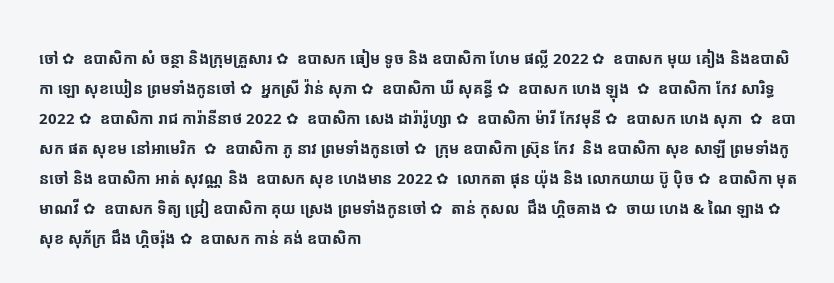ចៅ ✿  ឧបាសិកា សំ ចន្ថា និងក្រុមគ្រួសារ ✿  ឧបាសក ធៀម ទូច និង ឧបាសិកា ហែម ផល្លី 2022 ✿  ឧបាសក មុយ គៀង និងឧបាសិកា ឡោ សុខឃៀន ព្រមទាំងកូនចៅ ✿  អ្នកស្រី វ៉ាន់ សុភា ✿  ឧបាសិកា ឃី សុគន្ធី ✿  ឧបាសក ហេង ឡុង  ✿  ឧបាសិកា កែវ សារិទ្ធ 2022 ✿  ឧបាសិកា រាជ ការ៉ានីនាថ 2022 ✿  ឧបាសិកា សេង ដារ៉ារ៉ូហ្សា ✿  ឧបាសិកា ម៉ារី កែវមុនី ✿  ឧបាសក ហេង សុភា  ✿  ឧបាសក ផត សុខម នៅអាមេរិក  ✿  ឧបាសិកា ភូ នាវ ព្រមទាំងកូនចៅ ✿  ក្រុម ឧបាសិកា ស្រ៊ុន កែវ  និង ឧបាសិកា សុខ សាឡី ព្រមទាំងកូនចៅ និង ឧបាសិកា អាត់ សុវណ្ណ និង  ឧបាសក សុខ ហេងមាន 2022 ✿  លោកតា ផុន យ៉ុង និង លោកយាយ ប៊ូ ប៉ិច ✿  ឧបាសិកា មុត មាណវី ✿  ឧបាសក ទិត្យ ជ្រៀ ឧបាសិកា គុយ ស្រេង ព្រមទាំងកូនចៅ ✿  តាន់ កុសល  ជឹង ហ្គិចគាង ✿  ចាយ ហេង & ណៃ ឡាង ✿  សុខ សុភ័ក្រ ជឹង ហ្គិចរ៉ុង ✿  ឧបាសក កាន់ គង់ ឧបាសិកា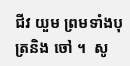ជីវ យួម ព្រមទាំងបុត្រនិង ចៅ ។  សូ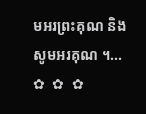មអរព្រះគុណ និង សូមអរគុណ ។...       ✿  ✿  ✿